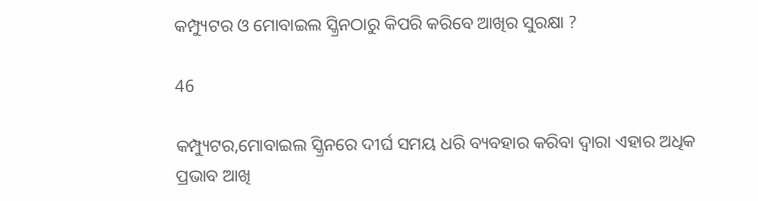କମ୍ପ୍ୟୁଟର ଓ ମୋବାଇଲ ସ୍କ୍ରିନଠାରୁ କିପରି କରିବେ ଆଖିର ସୁରକ୍ଷା ?

46

କମ୍ପ୍ୟୁଟର,ମୋବାଇଲ ସ୍କ୍ରିନରେ ଦୀର୍ଘ ସମୟ ଧରି ବ୍ୟବହାର କରିବା ଦ୍ୱାରା ଏହାର ଅଧିକ ପ୍ରଭାବ ଆଖି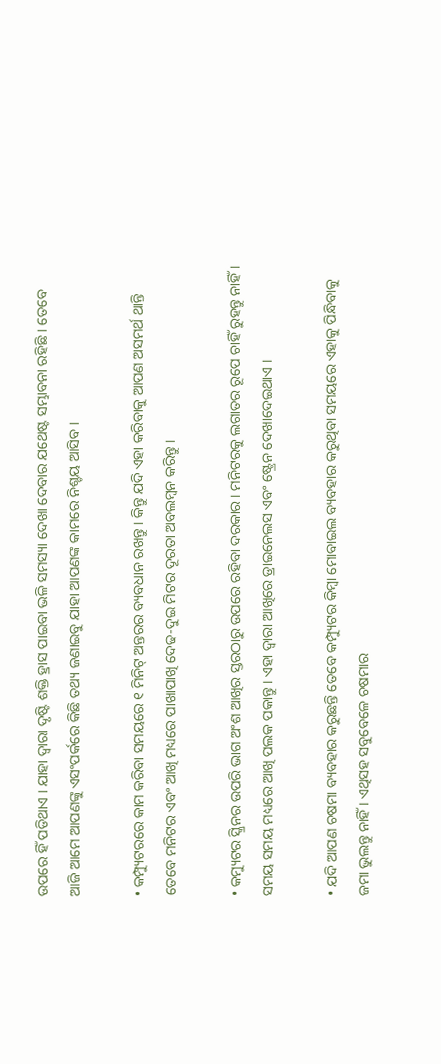ଉପରେ ହିଁ ପଡିଥାଏ । ଯାହା ଦ୍ୱାରା ଦୃଷ୍ଟି ଶକ୍ତି ହ୍ରାସ ପାଇବା ଭଳି ସମସ୍ୟା ଦେଖା ଦେବାର ଯଥେଷ୍ଟ ସମ୍ଭାବନା ରହିଛି । ତେବେ ଆଜି ଆମେ ଆପଣଙ୍କୁ ଏସଂପର୍କରେ କିଛି ତଥ୍ୟ ଜଣାଇବୁ ଯାହା ଆପଣଙ୍କ କାମରେ ନିଶ୍ଚୟ ଆସିବ ।

• କମ୍ପ୍ୟୁଟରରେ କାମ କରିବା ସମୟରେ ୧ ମିନିଟ୍ ଅନ୍ତରର ବ୍ୟବଧାନ ରଖନ୍ତୁ । କିନ୍ତୁ ଯଦି ଏହା କରିବାକୁ ଆପଣ ଅସମର୍ଥ ଥାନ୍ତି ତେବେ ମନିଟର ଏବଂ ଆଖି ମଧ୍ୟରେ ପାଖାପାଖି ଦେଢ-ଦୁଇ ମିଟର ଦୂରତା ଅବଲମ୍ବନ କରିନ୍ତୁ ।

• କମ୍ୟୁଟର ସ୍କ୍ରିନର ଉପରି ଭାଗ ଅଂଶ ଆଖିର ସ୍ତରଠାରୁ ଉପରେ ରହିବା ଦରକାର । ମନିଟରକୁ ଲଗାତର ରୂପେ ଚାହିଁ ରୁହନ୍ତୁ ନାହିଁ । ସମୟ ସମୟ ମଧ୍ୟରେ ଆଖି ପଲକ ପକାନ୍ତୁ । ଏହା ଦ୍ୱାରା ଆଖିରେ ଡ୍ରାଇନେଲସ ଏବଂ ଷ୍ଟ୍ରେନ ଦେଖାଦେଇଥାଏ ।

• ଯଦି ଆପଣ ଚଷମା ବ୍ୟବହାର କରୁଛନ୍ତି ତେବେ କମ୍ପ୍ୟୁଟର କିମ୍ବା ମୋବାଇଲ ବ୍ୟବହାର କରୁଥିବା ସମୟରେ ଏହାକୁ ପିନ୍ଧିବାକୁ ଜମା ଭୁଲନ୍ତୁ ନାହିଁ । ଏଥିସହ ସବୁବେଳେ ଚଷମାର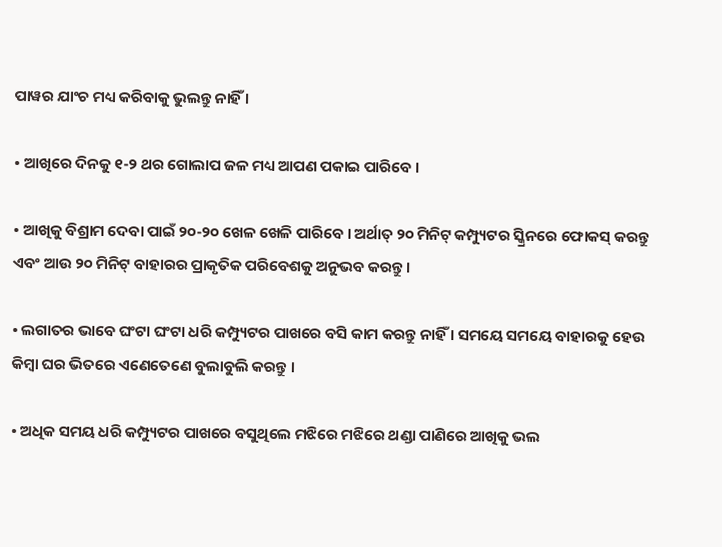ପାୱର ଯାଂଚ ମଧ୍ୟ କରିବାକୁ ଭୁଲନ୍ତୁ ନାହିଁ ।

• ଆଖିରେ ଦିନକୁ ୧-୨ ଥର ଗୋଲାପ ଜଳ ମଧ୍ୟ ଆପଣ ପକାଇ ପାରିବେ ।

• ଆଖିକୁ ବିଶ୍ରାମ ଦେବା ପାଇଁ ୨୦-୨୦ ଖେଳ ଖେଳି ପାରିବେ । ଅର୍ଥାତ୍ ୨୦ ମିନିଟ୍ କମ୍ପ୍ୟୁଟର ସ୍କ୍ରିନରେ ଫୋକସ୍ କରନ୍ତୁ ଏବଂ ଆଉ ୨୦ ମିନିଟ୍ ବାହାରର ପ୍ରାକୃତିକ ପରିବେଶକୁ ଅନୁଭବ କରନ୍ତୁ ।

• ଲଗାତର ଭାବେ ଘଂଟା ଘଂଟା ଧରି କମ୍ପ୍ୟୁଟର ପାଖରେ ବସି କାମ କରନ୍ତୁ ନାହିଁ । ସମୟେ ସମୟେ ବାହାରକୁ ହେଉ କିମ୍ବା ଘର ଭିତରେ ଏଣେତେଣେ ବୁଲାବୁଲି କରନ୍ତୁ ।

• ଅଧିକ ସମୟ ଧରି କମ୍ପ୍ୟୁଟର ପାଖରେ ବସୁଥିଲେ ମଝିରେ ମଝିରେ ଥଣ୍ଡା ପାଣିରେ ଆଖିକୁ ଭଲ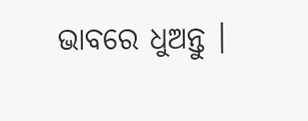ଭାବରେ ଧୁଅନ୍ତୁ ।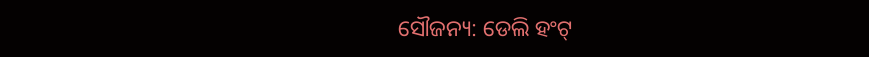ସୌଜନ୍ୟ: ଡେଲି ହଂଟ୍